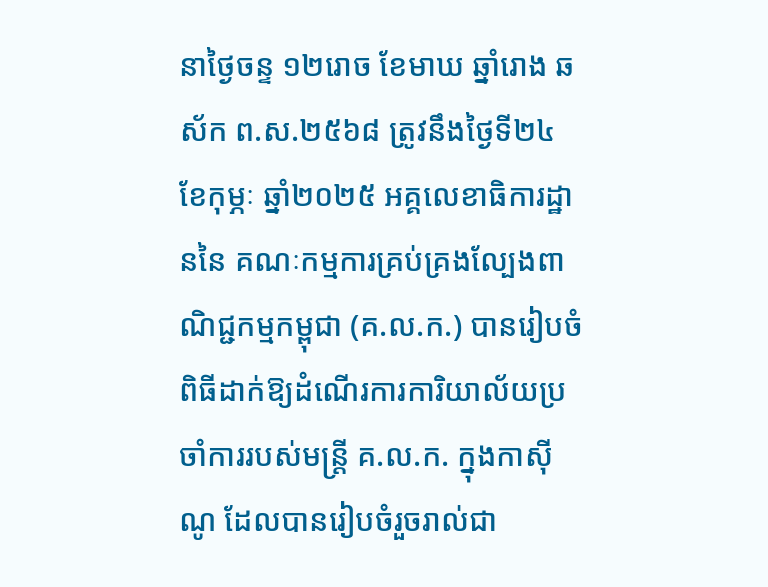នាថ្ងៃចន្ទ ១២រោច ខែមាឃ ឆ្នាំរោង ឆស័ក ព.ស.២៥៦៨ ត្រូវនឹងថ្ងៃទី២៤ ខែកុម្ភៈ ឆ្នាំ២០២៥ អគ្គលេខាធិការដ្ឋាននៃ គណៈកម្មការគ្រប់គ្រងល្បែងពាណិជ្ជកម្មកម្ពុជា (គ.ល.ក.) បានរៀបចំពិធីដាក់ឱ្យដំណើរការការិយាល័យប្រចាំការរបស់មន្ត្រី គ.ល.ក. ក្នុងកាស៊ីណូ ដែលបានរៀបចំរួចរាល់ជា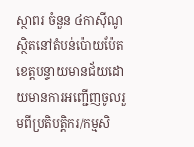ស្ថាពរ ចំនួន ៤កាស៊ីណូ ស្ថិតនៅតំបន់ប៉ោយប៉ែត ខេត្តបន្ទាយមានជ័យដោយមានការអញ្ជើញចូលរួមពីប្រតិបត្តិករ/កម្មសិ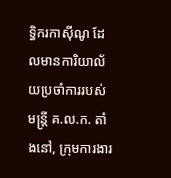ទ្ធិករកាស៊ីណូ ដែលមានការិយាល័យប្រចាំការរបស់មន្ត្រី គ.ល.ក. តាំងនៅ, ក្រុមការងារ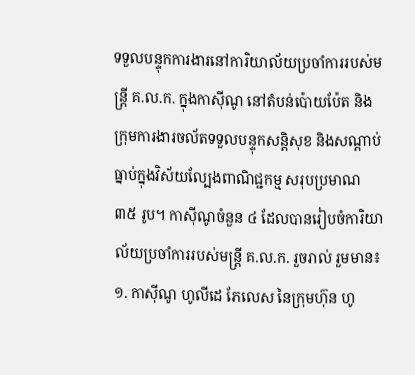ទទួលបន្ទុកការងារនៅការិយាល័យប្រចាំការរបស់មន្រ្តី គ.ល.ក. ក្នុងកាស៊ីណូ នៅតំបន់ប៉ោយប៉ែត និងក្រុមការងារចល័តទទួលបន្ទុកសន្តិសុខ និងសណ្តាប់ធ្នាប់ក្នុងវិស័យល្បែងពាណិជ្ជកម្ម សរុបប្រមាណ ៣៥ រូប។ កាស៊ីណូចំនួន ៤ ដែលបានរៀបចំការិយាល័យប្រចាំការរបស់មន្ត្រី គ.ល.ក. រួចរាល់ រួមមាន៖
១. កាស៊ីណូ ហូលីដេ ភែលេស នៃក្រុមហ៊ុន ហូ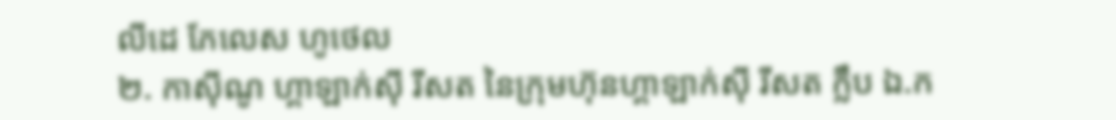លីដេ ភែលេស ហូថេល
២. កាស៊ីណូ ហ្គាឡាក់ស៊ី រីសត នៃក្រុមហ៊ុនហ្គាឡាក់ស៊ី រីសត ក្លឹប ឯ.ក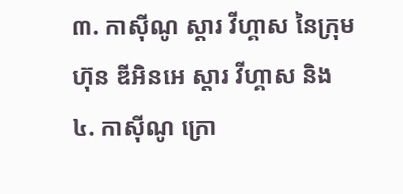៣. កាស៊ីណូ ស្ដារ វីហ្គាស នៃក្រុមហ៊ុន ឌីអិនអេ ស្ដារ វីហ្គាស និង
៤. កាស៊ីណូ ក្រោ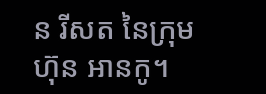ន រីសត នៃក្រុមហ៊ុន អានកូ។